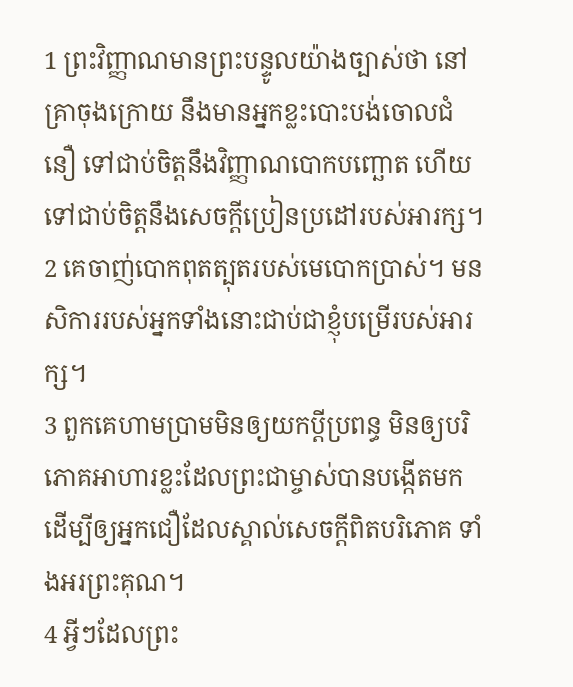1 ព្រះវិញ្ញាណមានព្រះបន្ទូលយ៉ាងច្បាស់ថា នៅគ្រាចុងក្រោយ នឹងមានអ្នកខ្លះបោះបង់ចោលជំនឿ ទៅជាប់ចិត្តនឹងវិញ្ញាណបោកបញ្ឆោត ហើយទៅជាប់ចិត្តនឹងសេចក្ដីប្រៀនប្រដៅរបស់អារក្ស។
2 គេចាញ់បោកពុតត្បុតរបស់មេបោកប្រាស់។ មនសិការរបស់អ្នកទាំងនោះជាប់ជាខ្ញុំបម្រើរបស់អារក្ស។
3 ពួកគេហាមប្រាមមិនឲ្យយកប្ដីប្រពន្ធ មិនឲ្យបរិភោគអាហារខ្លះដែលព្រះជាម្ចាស់បានបង្កើតមក ដើម្បីឲ្យអ្នកជឿដែលស្គាល់សេចក្ដីពិតបរិភោគ ទាំងអរព្រះគុណ។
4 អ្វីៗដែលព្រះ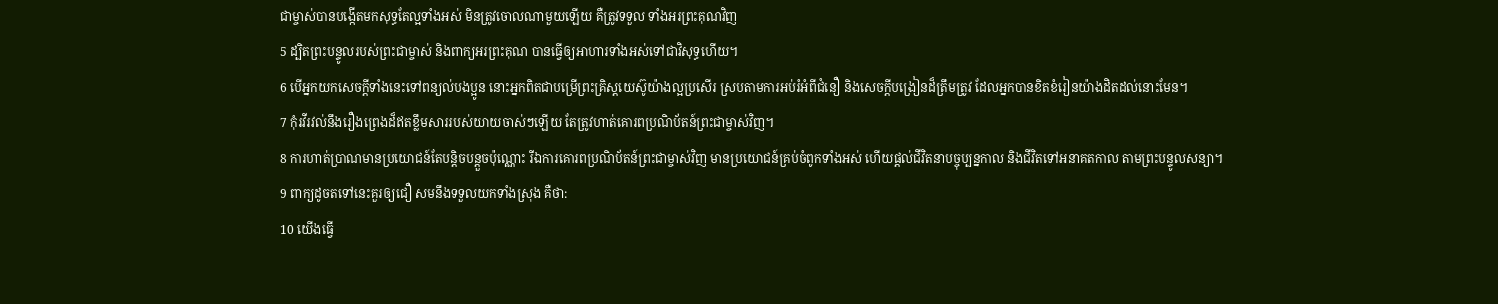ជាម្ចាស់បានបង្កើតមកសុទ្ធតែល្អទាំងអស់ មិនត្រូវចោលណាមួយឡើយ គឺត្រូវទទួល ទាំងអរព្រះគុណវិញ
5 ដ្បិតព្រះបន្ទូលរបស់ព្រះជាម្ចាស់ និងពាក្យអរព្រះគុណ បានធ្វើឲ្យអាហារទាំងអស់ទៅជាវិសុទ្ធហើយ។
6 បើអ្នកយកសេចក្ដីទាំងនេះទៅពន្យល់បងប្អូន នោះអ្នកពិតជាបម្រើព្រះគ្រិស្ដយេស៊ូយ៉ាងល្អប្រសើរ ស្របតាមការអប់រំអំពីជំនឿ និងសេចក្ដីបង្រៀនដ៏ត្រឹមត្រូវ ដែលអ្នកបានខិតខំរៀនយ៉ាងដិតដល់នោះមែន។
7 កុំរវីរវល់នឹងរឿងព្រេងដ៏ឥតខ្លឹមសាររបស់យាយចាស់ៗឡើយ តែត្រូវហាត់គោរពប្រណិប័តន៍ព្រះជាម្ចាស់វិញ។
8 ការហាត់ប្រាណមានប្រយោជន៍តែបន្ដិចបន្តួចប៉ុណ្ណោះ រីឯការគោរពប្រណិប័តន៍ព្រះជាម្ចាស់វិញ មានប្រយោជន៍គ្រប់ចំពូកទាំងអស់ ហើយផ្ដល់ជីវិតនាបច្ចុប្បន្នកាល និងជីវិតទៅអនាគតកាល តាមព្រះបន្ទូលសន្យា។
9 ពាក្យដូចតទៅនេះគួរឲ្យជឿ សមនឹងទទួលយកទាំងស្រុង គឺថា:
10 យើងធ្វើ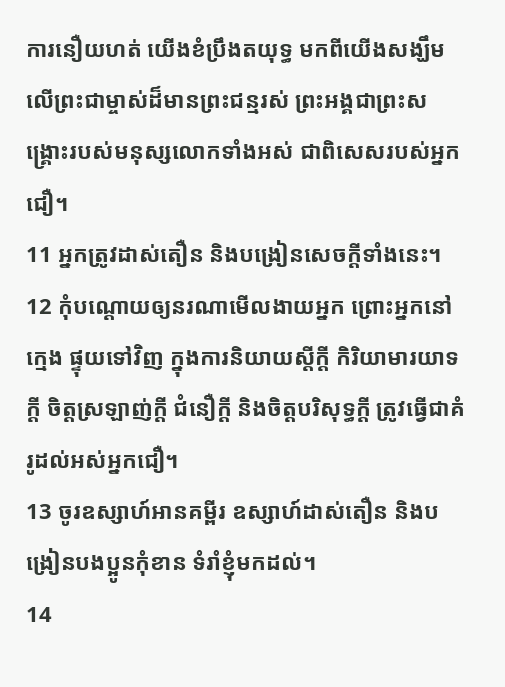ការនឿយហត់ យើងខំប្រឹងតយុទ្ធ មកពីយើងសង្ឃឹមលើព្រះជាម្ចាស់ដ៏មានព្រះជន្មរស់ ព្រះអង្គជាព្រះសង្គ្រោះរបស់មនុស្សលោកទាំងអស់ ជាពិសេសរបស់អ្នកជឿ។
11 អ្នកត្រូវដាស់តឿន និងបង្រៀនសេចក្ដីទាំងនេះ។
12 កុំបណ្ដោយឲ្យនរណាមើលងាយអ្នក ព្រោះអ្នកនៅក្មេង ផ្ទុយទៅវិញ ក្នុងការនិយាយស្ដីក្ដី កិរិយាមារយាទក្ដី ចិត្តស្រឡាញ់ក្ដី ជំនឿក្ដី និងចិត្តបរិសុទ្ធក្ដី ត្រូវធ្វើជាគំរូដល់អស់អ្នកជឿ។
13 ចូរឧស្សាហ៍អានគម្ពីរ ឧស្សាហ៍ដាស់តឿន និងបង្រៀនបងប្អូនកុំខាន ទំរាំខ្ញុំមកដល់។
14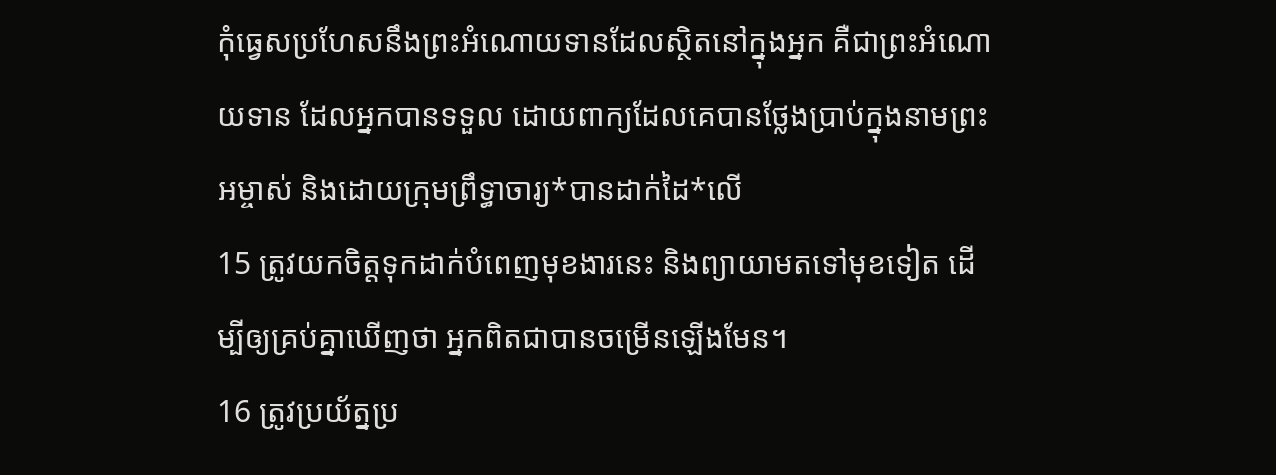កុំធ្វេសប្រហែសនឹងព្រះអំណោយទានដែលស្ថិតនៅក្នុងអ្នក គឺជាព្រះអំណោយទាន ដែលអ្នកបានទទួល ដោយពាក្យដែលគេបានថ្លែងប្រាប់ក្នុងនាមព្រះអម្ចាស់ និងដោយក្រុមព្រឹទ្ធាចារ្យ*បានដាក់ដៃ*លើ
15 ត្រូវយកចិត្តទុកដាក់បំពេញមុខងារនេះ និងព្យាយាមតទៅមុខទៀត ដើម្បីឲ្យគ្រប់គ្នាឃើញថា អ្នកពិតជាបានចម្រើនឡើងមែន។
16 ត្រូវប្រយ័ត្នប្រ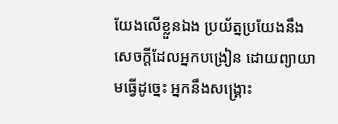យែងលើខ្លួនឯង ប្រយ័ត្នប្រយែងនឹងសេចក្ដីដែលអ្នកបង្រៀន ដោយព្យាយាមធ្វើដូច្នេះ អ្នកនឹងសង្គ្រោះ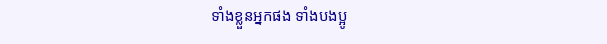ទាំងខ្លួនអ្នកផង ទាំងបងប្អូ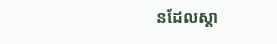នដែលស្ដា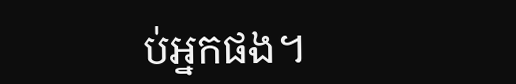ប់អ្នកផង។